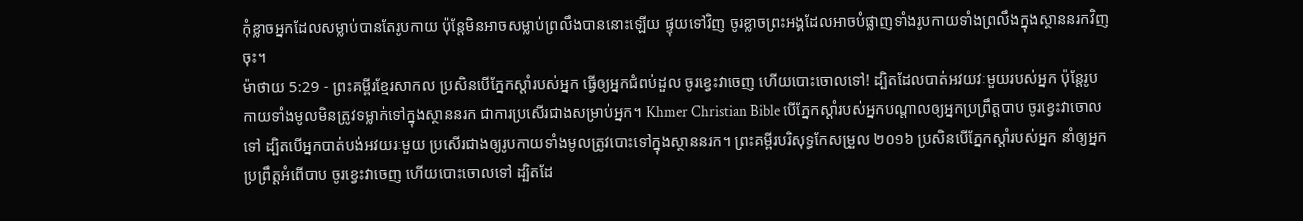កុំខ្លាចអ្នកដែលសម្លាប់បានតែរូបកាយ ប៉ុន្តែមិនអាចសម្លាប់ព្រលឹងបាននោះឡើយ ផ្ទុយទៅវិញ ចូរខ្លាចព្រះអង្គដែលអាចបំផ្លាញទាំងរូបកាយទាំងព្រលឹងក្នុងស្ថាននរកវិញចុះ។
ម៉ាថាយ 5:29 - ព្រះគម្ពីរខ្មែរសាកល ប្រសិនបើភ្នែកស្ដាំរបស់អ្នក ធ្វើឲ្យអ្នកជំពប់ដួល ចូរខ្វេះវាចេញ ហើយបោះចោលទៅ! ដ្បិតដែលបាត់អវយវៈមួយរបស់អ្នក ប៉ុន្តែរូបកាយទាំងមូលមិនត្រូវទម្លាក់ទៅក្នុងស្ថាននរក ជាការប្រសើរជាងសម្រាប់អ្នក។ Khmer Christian Bible បើភ្នែកស្ដាំរបស់អ្នកបណ្ដាលឲ្យអ្នកប្រព្រឹត្ដបាប ចូរខ្វេះវាចោលទៅ ដ្បិតបើអ្នកបាត់បង់អវយរៈមួយ ប្រសើរជាងឲ្យរូបកាយទាំងមូលត្រូវបោះទៅក្នុងស្ថាននរក។ ព្រះគម្ពីរបរិសុទ្ធកែសម្រួល ២០១៦ ប្រសិនបើភ្នែកស្តាំរបស់អ្នក នាំឲ្យអ្នកប្រព្រឹត្តអំពើបាប ចូរខ្វេះវាចេញ ហើយបោះចោលទៅ ដ្បិតដែ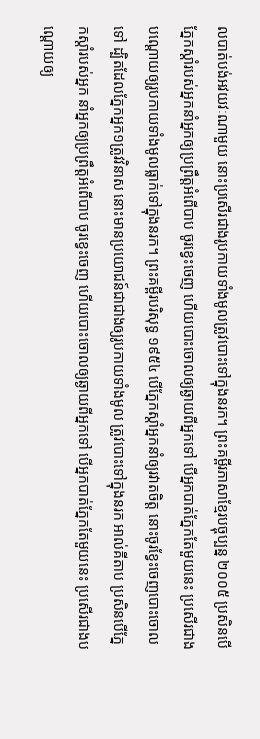លបាត់បង់អវយវៈណាមួយ នោះប្រសើរជាងរូបកាយទាំងមូលត្រូវបោះទៅក្នុងនរក។ ព្រះគម្ពីរភាសាខ្មែរបច្ចុប្បន្ន ២០០៥ ប្រសិនបើភ្នែកស្ដាំរបស់អ្នកនាំអ្នកឲ្យប្រព្រឹត្តអំពើបាប ចូរខ្វេះចេញ ហើយបោះចោលឲ្យឆ្ងាយពីអ្នកទៅ បើអ្នកបាត់ភ្នែកតែមួយនេះ ប្រសើរជាងបណ្ដោយឲ្យរូបកាយទាំងមូលធ្លាក់ទៅក្នុងនរក។ ព្រះគម្ពីរបរិសុទ្ធ ១៩៥៤ បើភ្នែកស្តាំអ្នកនាំឲ្យរវាតចិត្ត នោះចូរខ្វែះចេញបោះចោលទៅ ដ្បិតដែលភ្នែកអ្នក១ត្រូវវិនាស នោះមានប្រយោជន៍ជាជាងឲ្យរូបកាយទាំងមូល ត្រូវបោះទៅក្នុងនរក អាល់គីតាប ប្រសិនបើភ្នែកស្ដាំរបស់អ្នក នាំអ្នកឲ្យប្រព្រឹត្ដអំពើបាប ចូរខ្វេះចេញ ហើយបោះចោលឲ្យឆ្ងាយពីអ្នកទៅ បើអ្នកបាត់ភ្នែកតែមួយនេះ ប្រសើរជាងបណ្ដោយឲ្យ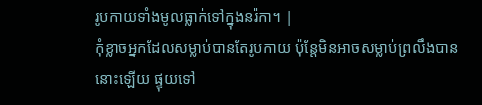រូបកាយទាំងមូលធ្លាក់ទៅក្នុងនរ៉កា។ |
កុំខ្លាចអ្នកដែលសម្លាប់បានតែរូបកាយ ប៉ុន្តែមិនអាចសម្លាប់ព្រលឹងបាននោះឡើយ ផ្ទុយទៅ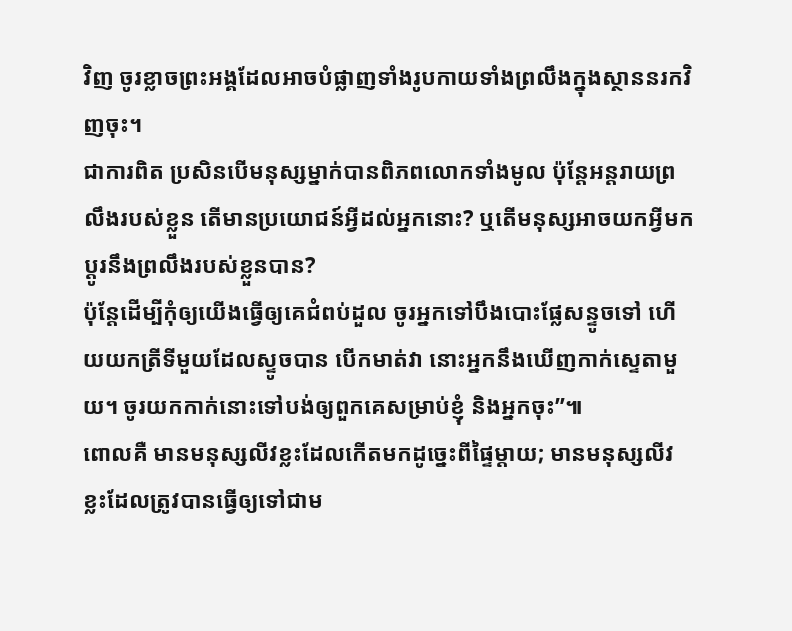វិញ ចូរខ្លាចព្រះអង្គដែលអាចបំផ្លាញទាំងរូបកាយទាំងព្រលឹងក្នុងស្ថាននរកវិញចុះ។
ជាការពិត ប្រសិនបើមនុស្សម្នាក់បានពិភពលោកទាំងមូល ប៉ុន្តែអន្តរាយព្រលឹងរបស់ខ្លួន តើមានប្រយោជន៍អ្វីដល់អ្នកនោះ? ឬតើមនុស្សអាចយកអ្វីមកប្ដូរនឹងព្រលឹងរបស់ខ្លួនបាន?
ប៉ុន្តែដើម្បីកុំឲ្យយើងធ្វើឲ្យគេជំពប់ដួល ចូរអ្នកទៅបឹងបោះផ្លែសន្ទូចទៅ ហើយយកត្រីទីមួយដែលស្ទូចបាន បើកមាត់វា នោះអ្នកនឹងឃើញកាក់ស្ទេតាមួយ។ ចូរយកកាក់នោះទៅបង់ឲ្យពួកគេសម្រាប់ខ្ញុំ និងអ្នកចុះ”៕
ពោលគឺ មានមនុស្សលីវខ្លះដែលកើតមកដូច្នេះពីផ្ទៃម្ដាយ; មានមនុស្សលីវខ្លះដែលត្រូវបានធ្វើឲ្យទៅជាម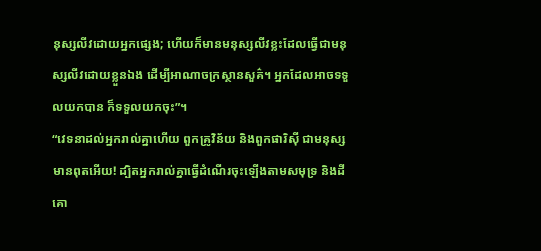នុស្សលីវដោយអ្នកផ្សេង; ហើយក៏មានមនុស្សលីវខ្លះដែលធ្វើជាមនុស្សលីវដោយខ្លួនឯង ដើម្បីអាណាចក្រស្ថានសួគ៌។ អ្នកដែលអាចទទួលយកបាន ក៏ទទួលយកចុះ”។
“វេទនាដល់អ្នករាល់គ្នាហើយ ពួកគ្រូវិន័យ និងពួកផារិស៊ី ជាមនុស្សមានពុតអើយ! ដ្បិតអ្នករាល់គ្នាធ្វើដំណើរចុះឡើងតាមសមុទ្រ និងដីគោ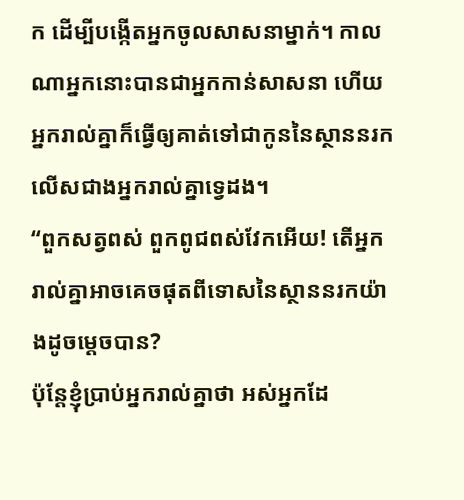ក ដើម្បីបង្កើតអ្នកចូលសាសនាម្នាក់។ កាលណាអ្នកនោះបានជាអ្នកកាន់សាសនា ហើយ អ្នករាល់គ្នាក៏ធ្វើឲ្យគាត់ទៅជាកូននៃស្ថាននរក លើសជាងអ្នករាល់គ្នាទ្វេដង។
“ពួកសត្វពស់ ពួកពូជពស់វែកអើយ! តើអ្នករាល់គ្នាអាចគេចផុតពីទោសនៃស្ថាននរកយ៉ាងដូចម្ដេចបាន?
ប៉ុន្តែខ្ញុំប្រាប់អ្នករាល់គ្នាថា អស់អ្នកដែ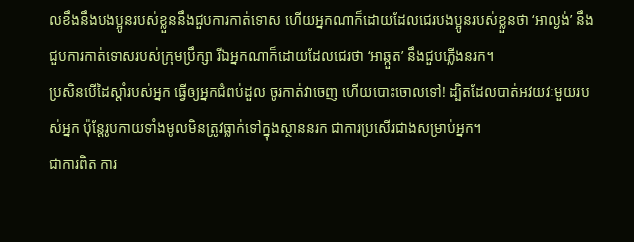លខឹងនឹងបងប្អូនរបស់ខ្លួននឹងជួបការកាត់ទោស ហើយអ្នកណាក៏ដោយដែលជេរបងប្អូនរបស់ខ្លួនថា ‘អាល្ងង់’ នឹងជួបការកាត់ទោសរបស់ក្រុមប្រឹក្សា រីឯអ្នកណាក៏ដោយដែលជេរថា ‘អាឆ្កួត’ នឹងជួបភ្លើងនរក។
ប្រសិនបើដៃស្ដាំរបស់អ្នក ធ្វើឲ្យអ្នកជំពប់ដួល ចូរកាត់វាចេញ ហើយបោះចោលទៅ! ដ្បិតដែលបាត់អវយវៈមួយរបស់អ្នក ប៉ុន្តែរូបកាយទាំងមូលមិនត្រូវធ្លាក់ទៅក្នុងស្ថាននរក ជាការប្រសើរជាងសម្រាប់អ្នក។
ជាការពិត ការ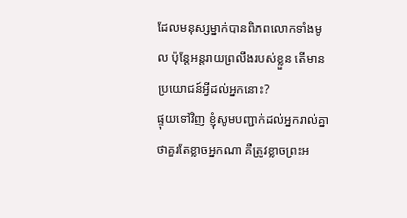ដែលមនុស្សម្នាក់បានពិភពលោកទាំងមូល ប៉ុន្តែអន្តរាយព្រលឹងរបស់ខ្លួន តើមានប្រយោជន៍អ្វីដល់អ្នកនោះ?
ផ្ទុយទៅវិញ ខ្ញុំសូមបញ្ជាក់ដល់អ្នករាល់គ្នាថាគួរតែខ្លាចអ្នកណា គឺត្រូវខ្លាចព្រះអ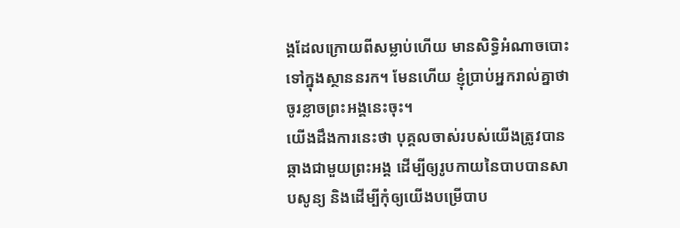ង្គដែលក្រោយពីសម្លាប់ហើយ មានសិទ្ធិអំណាចបោះទៅក្នុងស្ថាននរក។ មែនហើយ ខ្ញុំប្រាប់អ្នករាល់គ្នាថា ចូរខ្លាចព្រះអង្គនេះចុះ។
យើងដឹងការនេះថា បុគ្គលចាស់របស់យើងត្រូវបានឆ្កាងជាមួយព្រះអង្គ ដើម្បីឲ្យរូបកាយនៃបាបបានសាបសូន្យ និងដើម្បីកុំឲ្យយើងបម្រើបាប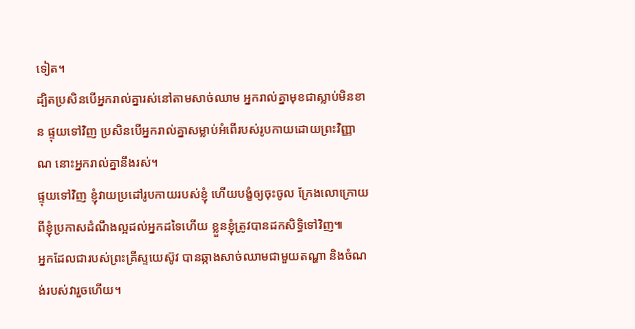ទៀត។
ដ្បិតប្រសិនបើអ្នករាល់គ្នារស់នៅតាមសាច់ឈាម អ្នករាល់គ្នាមុខជាស្លាប់មិនខាន ផ្ទុយទៅវិញ ប្រសិនបើអ្នករាល់គ្នាសម្លាប់អំពើរបស់រូបកាយដោយព្រះវិញ្ញាណ នោះអ្នករាល់គ្នានឹងរស់។
ផ្ទុយទៅវិញ ខ្ញុំវាយប្រដៅរូបកាយរបស់ខ្ញុំ ហើយបង្ខំឲ្យចុះចូល ក្រែងលោក្រោយពីខ្ញុំប្រកាសដំណឹងល្អដល់អ្នកដទៃហើយ ខ្លួនខ្ញុំត្រូវបានដកសិទ្ធិទៅវិញ៕
អ្នកដែលជារបស់ព្រះគ្រីស្ទយេស៊ូវ បានឆ្កាងសាច់ឈាមជាមួយតណ្ហា និងចំណង់របស់វារួចហើយ។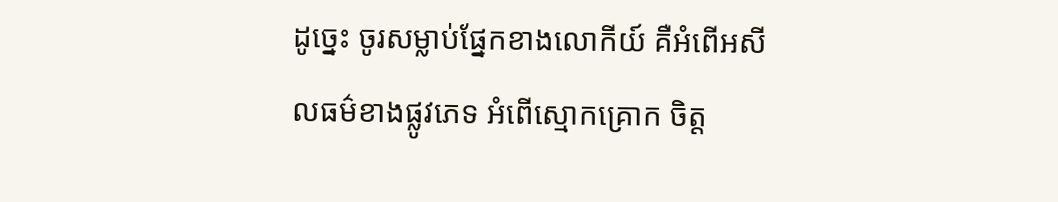ដូច្នេះ ចូរសម្លាប់ផ្នែកខាងលោកីយ៍ គឺអំពើអសីលធម៌ខាងផ្លូវភេទ អំពើស្មោកគ្រោក ចិត្ត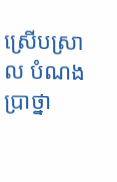ស្រើបស្រាល បំណងប្រាថ្នា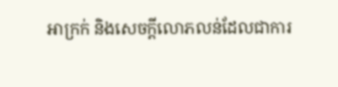អាក្រក់ និងសេចក្ដីលោភលន់ដែលជាការ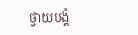ថ្វាយបង្គំ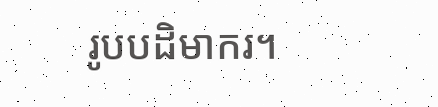រូបបដិមាករ។